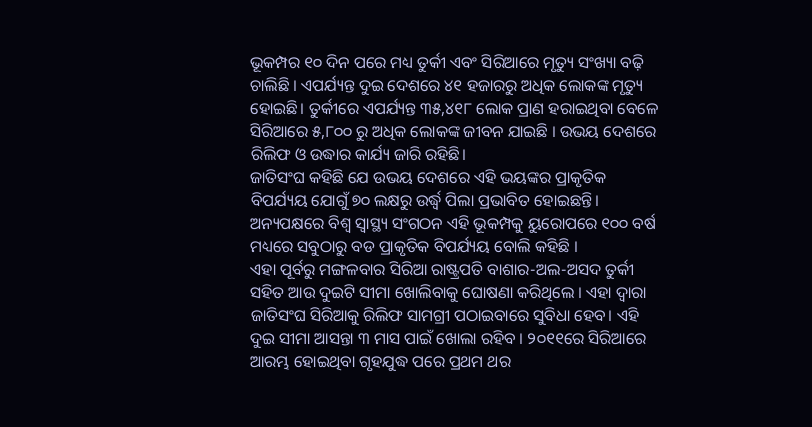ଭୂକମ୍ପର ୧୦ ଦିନ ପରେ ମଧ୍ୟ ତୁର୍କୀ ଏବଂ ସିରିଆରେ ମୃତ୍ୟୁ ସଂଖ୍ୟା ବଢ଼ି ଚାଲିଛି । ଏପର୍ଯ୍ୟନ୍ତ ଦୁଇ ଦେଶରେ ୪୧ ହଜାରରୁ ଅଧିକ ଲୋକଙ୍କ ମୃତ୍ୟୁ ହୋଇଛି। ତୁର୍କୀରେ ଏପର୍ଯ୍ୟନ୍ତ ୩୫,୪୧୮ ଲୋକ ପ୍ରାଣ ହରାଇଥିବା ବେଳେ ସିରିଆରେ ୫,୮୦୦ ରୁ ଅଧିକ ଲୋକଙ୍କ ଜୀବନ ଯାଇଛି । ଉଭୟ ଦେଶରେ ରିଲିଫ ଓ ଉଦ୍ଧାର କାର୍ଯ୍ୟ ଜାରି ରହିଛି।
ଜାତିସଂଘ କହିଛି ଯେ ଉଭୟ ଦେଶରେ ଏହି ଭୟଙ୍କର ପ୍ରାକୃତିକ ବିପର୍ଯ୍ୟୟ ଯୋଗୁଁ ୭୦ ଲକ୍ଷରୁ ଉର୍ଦ୍ଧ୍ବ ପିଲା ପ୍ରଭାବିତ ହୋଇଛନ୍ତି। ଅନ୍ୟପକ୍ଷରେ ବିଶ୍ୱ ସ୍ୱାସ୍ଥ୍ୟ ସଂଗଠନ ଏହି ଭୂକମ୍ପକୁ ୟୁରୋପରେ ୧୦୦ ବର୍ଷ ମଧ୍ୟରେ ସବୁଠାରୁ ବଡ ପ୍ରାକୃତିକ ବିପର୍ଯ୍ୟୟ ବୋଲି କହିଛି ।
ଏହା ପୂର୍ବରୁ ମଙ୍ଗଳବାର ସିରିଆ ରାଷ୍ଟ୍ରପତି ବାଶାର-ଅଲ-ଅସଦ ତୁର୍କୀ ସହିତ ଆଉ ଦୁଇଟି ସୀମା ଖୋଲିବାକୁ ଘୋଷଣା କରିଥିଲେ । ଏହା ଦ୍ବାରା ଜାତିସଂଘ ସିରିଆକୁ ରିଲିଫ ସାମଗ୍ରୀ ପଠାଇବାରେ ସୁବିଧା ହେବ। ଏହି ଦୁଇ ସୀମା ଆସନ୍ତା ୩ ମାସ ପାଇଁ ଖୋଲା ରହିବ । ୨୦୧୧ରେ ସିରିଆରେ ଆରମ୍ଭ ହୋଇଥିବା ଗୃହଯୁଦ୍ଧ ପରେ ପ୍ରଥମ ଥର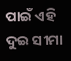ପାଇଁ ଏହି ଦୁଇ ସୀମା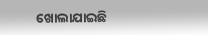ଖୋଲାଯାଇଛି